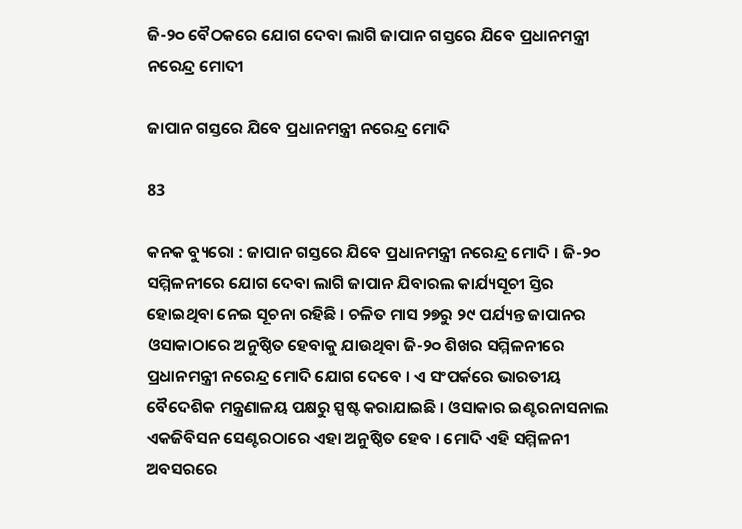ଜି-୨୦ ବୈଠକରେ ଯୋଗ ଦେବା ଲାଗି ଜାପାନ ଗସ୍ତରେ ଯିବେ ପ୍ରଧାନମନ୍ତ୍ରୀ ନରେନ୍ଦ୍ର ମୋଦୀ

ଜାପାନ ଗସ୍ତରେ ଯିବେ ପ୍ରଧାନମନ୍ତ୍ରୀ ନରେନ୍ଦ୍ର ମୋଦି

83

କନକ ବ୍ୟୁରୋ : ଜାପାନ ଗସ୍ତରେ ଯିବେ ପ୍ରଧାନମନ୍ତ୍ରୀ ନରେନ୍ଦ୍ର ମୋଦି । ଜି-୨୦ ସମ୍ମିଳନୀରେ ଯୋଗ ଦେବା ଲାଗି ଜାପାନ ଯିବାରଲ କାର୍ଯ୍ୟସୂଚୀ ସ୍ତିର ହୋଇଥିବା ନେଇ ସୂଚନା ରହିଛି । ଚଳିତ ମାସ ୨୭ରୁ ୨୯ ପର୍ଯ୍ୟନ୍ତ ଜାପାନର ଓସାକାଠାରେ ଅନୁଷ୍ଠିତ ହେବାକୁ ଯାଉଥିବା ଜି-୨୦ ଶିଖର ସମ୍ମିଳନୀରେ ପ୍ରଧାନମନ୍ତ୍ରୀ ନରେନ୍ଦ୍ର ମୋଦି ଯୋଗ ଦେବେ । ଏ ସଂପର୍କରେ ଭାରତୀୟ ବୈଦେଶିକ ମନ୍ତ୍ରଣାଳୟ ପକ୍ଷରୁ ସ୍ପଷ୍ଟ କରାଯାଇଛି । ଓସାକାର ଇଣ୍ଟରନାସନାଲ ଏକଜିବିସନ ସେଣ୍ଟରଠାରେ ଏହା ଅନୁଷ୍ଠିତ ହେବ । ମୋଦି ଏହି ସମ୍ମିଳନୀ ଅବସରରେ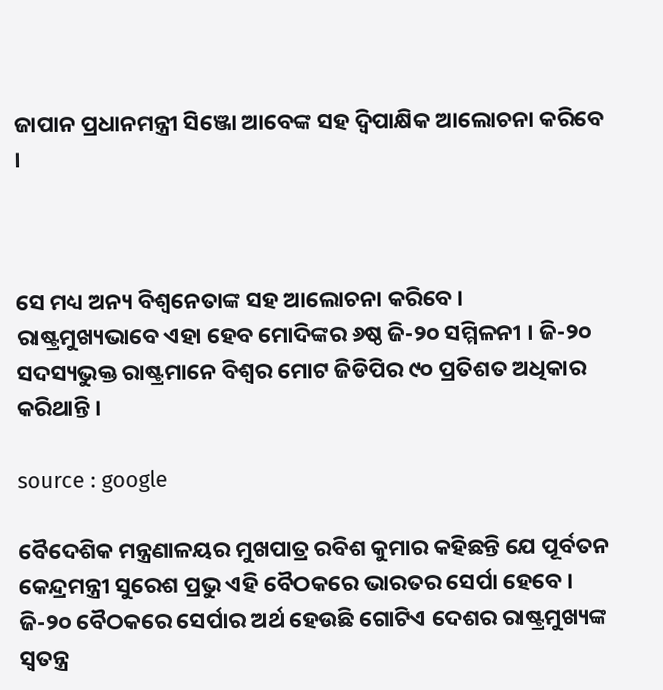ଜାପାନ ପ୍ରଧାନମନ୍ତ୍ରୀ ସିଞ୍ଜୋ ଆବେଙ୍କ ସହ ଦ୍ୱିପାକ୍ଷିକ ଆଲୋଚନା କରିବେ ।



ସେ ମଧ୍ୟ ଅନ୍ୟ ବିଶ୍ୱନେତାଙ୍କ ସହ ଆଲୋଚନା କରିବେ । ରାଷ୍ଟ୍ରମୁଖ୍ୟଭାବେ ଏହା ହେବ ମୋଦିଙ୍କର ୬ଷ୍ଠ ଜି-୨୦ ସମ୍ମିଳନୀ । ଜି-୨୦ ସଦସ୍ୟଭୁକ୍ତ ରାଷ୍ଟ୍ରମାନେ ବିଶ୍ୱର ମୋଟ ଜିଡିପିର ୯୦ ପ୍ରତିଶତ ଅଧିକାର କରିଥାନ୍ତି ।

source : google

ବୈଦେଶିକ ମନ୍ତ୍ରଣାଳୟର ମୁଖପାତ୍ର ରବିଶ କୁମାର କହିଛନ୍ତି ଯେ ପୂର୍ବତନ କେନ୍ଦ୍ରମନ୍ତ୍ରୀ ସୁରେଶ ପ୍ରଭୁ ଏହି ବୈଠକରେ ଭାରତର ସେର୍ପା ହେବେ । ଜି-୨୦ ବୈଠକରେ ସେର୍ପାର ଅର୍ଥ ହେଉଛି ଗୋଟିଏ ଦେଶର ରାଷ୍ଟ୍ରମୁଖ୍ୟଙ୍କ ସ୍ୱତନ୍ତ୍ର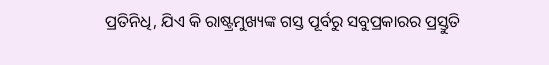ପ୍ରତିନିଧି, ଯିଏ କି ରାଷ୍ଟ୍ରମୁଖ୍ୟଙ୍କ ଗସ୍ତ ପୂର୍ବରୁ ସବୁପ୍ରକାରର ପ୍ରସ୍ତୁତି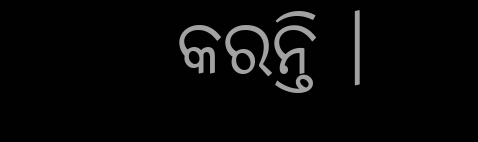କରନ୍ତି ।